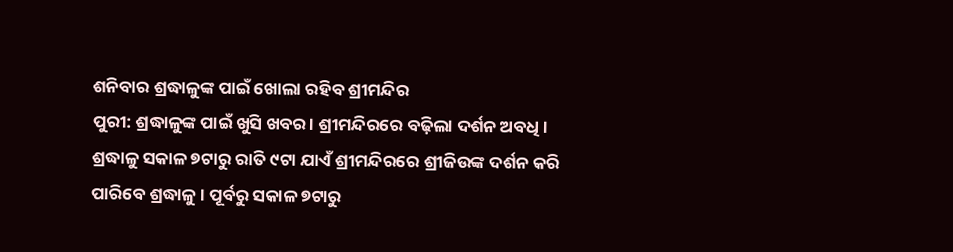ଶନିବାର ଶ୍ରଦ୍ଧାଳୁଙ୍କ ପାଇଁ ଖୋଲା ରହିବ ଶ୍ରୀମନ୍ଦିର
ପୁରୀ: ଶ୍ରଦ୍ଧାଳୁଙ୍କ ପାଇଁ ଖୁସି ଖବର । ଶ୍ରୀମନ୍ଦିରରେ ବଢ଼ିଲା ଦର୍ଶନ ଅବଧି । ଶ୍ରଦ୍ଧାଳୁ ସକାଳ ୭ଟାରୁ ରାତି ୯ଟା ଯାଏଁ ଶ୍ରୀମନ୍ଦିରରେ ଶ୍ରୀଜିଉଙ୍କ ଦର୍ଶନ କରି ପାରିବେ ଶ୍ରଦ୍ଧାଳୁ । ପୂର୍ବରୁ ସକାଳ ୭ଟାରୁ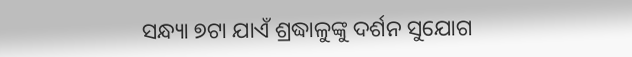ସନ୍ଧ୍ୟା ୭ଟା ଯାଏଁ ଶ୍ରଦ୍ଧାଳୁଙ୍କୁ ଦର୍ଶନ ସୁଯୋଗ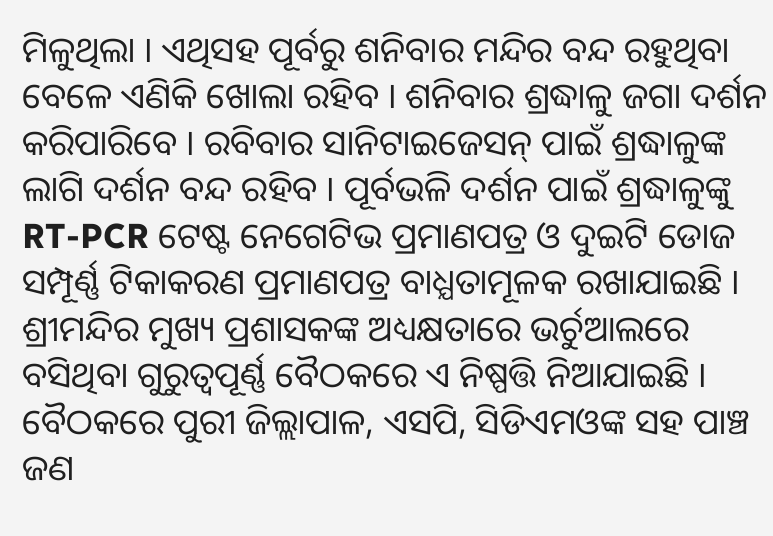ମିଳୁଥିଲା । ଏଥିସହ ପୂର୍ବରୁ ଶନିବାର ମନ୍ଦିର ବନ୍ଦ ରହୁଥିବା ବେଳେ ଏଣିକି ଖୋଲା ରହିବ । ଶନିବାର ଶ୍ରଦ୍ଧାଳୁ ଜଗା ଦର୍ଶନ କରିପାରିବେ । ରବିବାର ସାନିଟାଇଜେସନ୍ ପାଇଁ ଶ୍ରଦ୍ଧାଳୁଙ୍କ ଲାଗି ଦର୍ଶନ ବନ୍ଦ ରହିବ । ପୂର୍ବଭଳି ଦର୍ଶନ ପାଇଁ ଶ୍ରଦ୍ଧାଳୁଙ୍କୁ RT-PCR ଟେଷ୍ଟ ନେଗେଟିଭ ପ୍ରମାଣପତ୍ର ଓ ଦୁଇଟି ଡୋଜ ସମ୍ପୂର୍ଣ୍ଣ ଟିକାକରଣ ପ୍ରମାଣପତ୍ର ବାଧ୍ଯତାମୂଳକ ରଖାଯାଇଛି । ଶ୍ରୀମନ୍ଦିର ମୁଖ୍ୟ ପ୍ରଶାସକଙ୍କ ଅଧ୍ୟକ୍ଷତାରେ ଭର୍ଚୁଆଲରେ ବସିଥିବା ଗୁରୁତ୍ୱପୂର୍ଣ୍ଣ ବୈଠକରେ ଏ ନିଷ୍ପତ୍ତି ନିଆଯାଇଛି । ବୈଠକରେ ପୁରୀ ଜିଲ୍ଲାପାଳ, ଏସପି, ସିଡିଏମଓଙ୍କ ସହ ପାଞ୍ଚ ଜଣ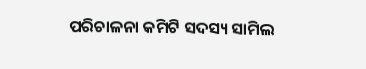ପରିଚାଳନା କମିଟି ସଦସ୍ୟ ସାମିଲ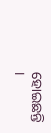ହୋଇଛନ୍ତି ।